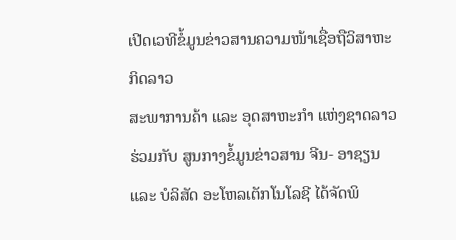ເປີດເວທີຂໍ້ມູນຂ່າວສານຄວາມໜ້າເຊື່ອຖືວິສາຫະກິດລາວ
ສະພາການຄ້າ ແລະ ອຸດສາຫະກຳ ແຫ່ງຊາດລາວ ຮ່ວມກັບ ສູນກາງຂໍ້ມູນຂ່າວສານ ຈີນ- ອາຊຽນ ແລະ ບໍລິສັດ ອະໂຫລເຕັກໂນໂລຊີ ໄດ້ຈັດພິ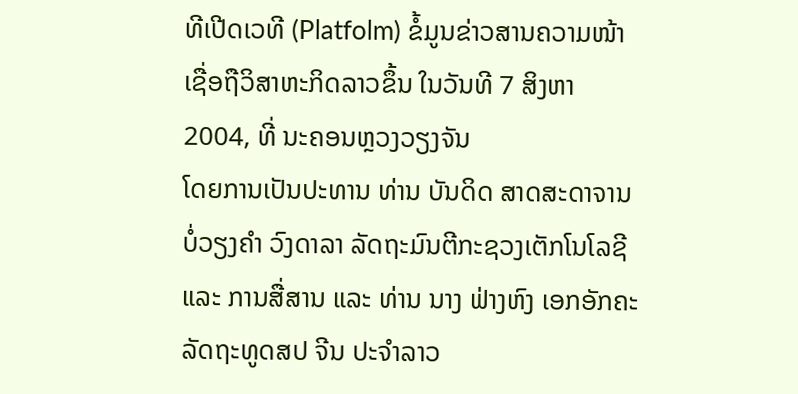ທີເປີດເວທີ (Platfolm) ຂໍ້ມູນຂ່າວສານຄວາມໜ້າເຊື່ອຖືວິສາຫະກິດລາວຂຶ້ນ ໃນວັນທີ 7 ສິງຫາ 2004, ທີ່ ນະຄອນຫຼວງວຽງຈັນ
ໂດຍການເປັນປະທານ ທ່ານ ບັນດິດ ສາດສະດາຈານ ບໍ່ວຽງຄໍາ ວົງດາລາ ລັດຖະມົນຕີກະຊວງເຕັກໂນໂລຊີ ແລະ ການສື່ສານ ແລະ ທ່ານ ນາງ ຟ່າງຫົງ ເອກອັກຄະລັດຖະທູດສປ ຈີນ ປະຈໍາລາວ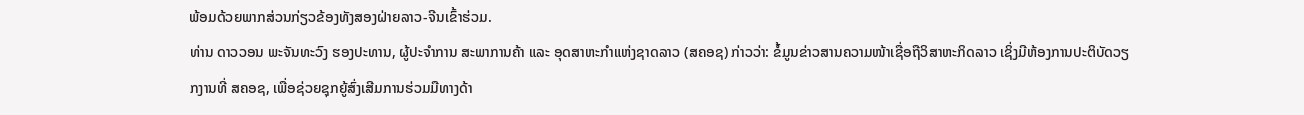ພ້ອມດ້ວຍພາກສ່ວນກ່ຽວຂ້ອງທັງສອງຝ່າຍລາວ-ຈີນເຂົ້າຮ່ວມ.
ທ່ານ ດາວວອນ ພະຈັນທະວົງ ຮອງປະທານ, ຜູ້ປະຈໍາການ ສະພາການຄ້າ ແລະ ອຸດສາຫະກໍາແຫ່ງຊາດລາວ (ສຄອຊ) ກ່າວວ່າ: ຂໍ້ມູນຂ່າວສານຄວາມໜ້າເຊື່ອຖືວິສາຫະກິດລາວ ເຊິ່ງມີຫ້ອງການປະຕິບັດວຽກງານທີ່ ສຄອຊ, ເພື່ອຊ່ວຍຊຸກຍູ້ສົ່ງເສີມການຮ່ວມມືທາງດ້າ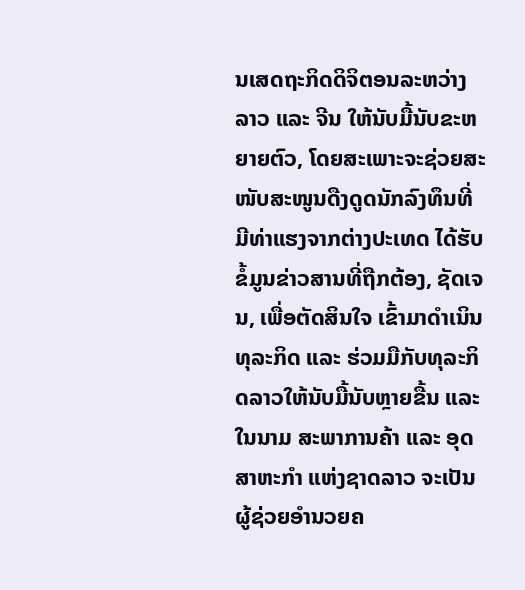ນເສດຖະກິດດິຈິຕອນລະຫວ່າງ ລາວ ແລະ ຈີນ ໃຫ້ນັບມື້ນັບຂະຫຍາຍຕົວ, ໂດຍສະເພາະຈະຊ່ວຍສະໜັບສະໜູນດືງດູດນັກລົງທຶນທີ່ມີທ່າແຮງຈາກຕ່າງປະເທດ ໄດ້ຮັບຂໍ້ມູນຂ່າວສານທີ່ຖືກຕ້ອງ, ຊັດເຈນ, ເພື່ອຕັດສິນໃຈ ເຂົ້າມາດຳເນິນທຸລະກິດ ແລະ ຮ່ວມມືກັບທຸລະກິດລາວໃຫ້ນັບມື້ນັບຫຼາຍຂື້ນ ແລະ ໃນນາມ ສະພາການຄ້າ ແລະ ອຸດສາຫະກຳ ແຫ່ງຊາດລາວ ຈະເປັນຜູ້ຊ່ວຍອຳນວຍຄ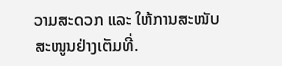ວາມສະດວກ ແລະ ໃຫ້ການສະໜັບສະໜູນຢ່າງເຕັມທີ່.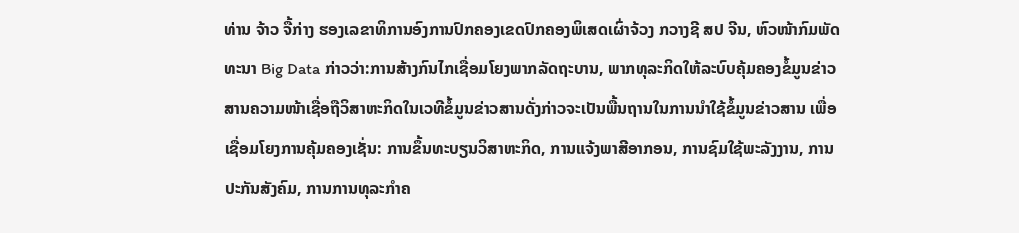ທ່ານ ຈ້າວ ຈື້ກ່າງ ຮອງເລຂາທິການອົງການປົກຄອງເຂດປົກຄອງພິເສດເຜົ່າຈ້ວງ ກວາງຊີ ສປ ຈີນ, ຫົວໜ້າກົມພັດທະນາ Big Data ກ່າວວ່າ:ການສ້າງກົນໄກເຊື່ອມໂຍງພາກລັດຖະບານ, ພາກທຸລະກິດໃຫ້ລະບົບຄຸ້ມຄອງຂໍ້ມູນຂ່າວສານຄວາມໜ້າເຊື່ອຖືວິສາຫະກິດໃນເວທີຂໍ້ມູນຂ່າວສານດັ່ງກ່າວຈະເປັນພື້ນຖານໃນການນໍາໃຊ້ຂໍ້ມູນຂ່າວສານ ເພື່ອເຊື່ອມໂຍງການຄຸ້ມຄອງເຊັ່ນ: ການຂຶ້ນທະບຽນວິສາຫະກິດ, ການແຈ້ງພາສີອາກອນ, ການຊົມໃຊ້ພະລັງງານ, ການປະກັນສັງຄົມ, ການການທຸລະກໍາຄ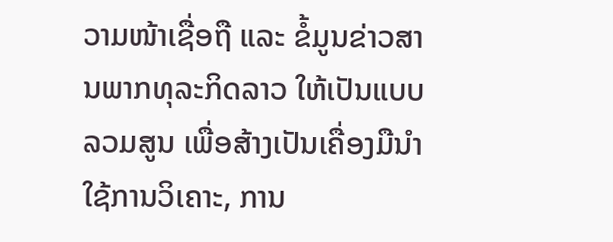ວາມໜ້າເຊື່ອຖື ແລະ ຂໍ້ມູນຂ່າວສານພາກທຸລະກິດລາວ ໃຫ້ເປັນແບບລວມສູນ ເພື່ອສ້າງເປັນເຄື່ອງມືນໍາໃຊ້ການວິເຄາະ, ການ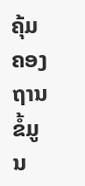ຄຸ້ມຄອງຖານຂໍ້ມູນ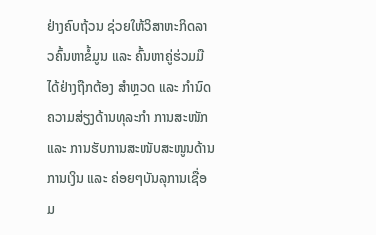ຢ່າງຄົບຖ້ວນ ຊ່ວຍໃຫ້ວິສາຫະກິດລາວຄົ້ນຫາຂໍ້ມູນ ແລະ ຄົ້ນຫາຄູ່ຮ່ວມມືໄດ້ຢ່າງຖືກຕ້ອງ ສໍາຫຼວດ ແລະ ກໍານົດຄວາມສ່ຽງດ້ານທຸລະກໍາ ການສະໜັກ ແລະ ການຮັບການສະໜັບສະໜູນດ້ານການເງິນ ແລະ ຄ່ອຍໆບັນລຸການເຊື່ອມ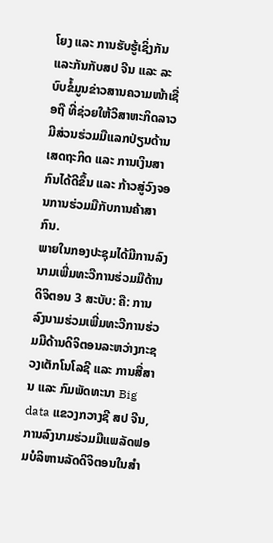ໂຍງ ແລະ ການຮັບຮູ້ເຊິ່ງກັນແລະກັນກັບສປ ຈີນ ແລະ ລະບົບຂໍ້ມູນຂ່າວສານຄວາມໜ້າເຊື່ອຖື ທີ່ຊ່ວຍໃຫ້ວິສາຫະກິດລາວມີສ່ວນຮ່ວມມືແລກປ່ຽນດ້ານເສດຖະກິດ ແລະ ການເງິນສາກົນໄດ້ດີຂຶ້ນ ແລະ ກ້າວສູ່ວົງຈອນການຮ່ວມມືກັບການຄ້າສາກົນ.
ພາຍໃນກອງປະຊຸມໄດ້ມີການລົງນາມເພີ່ມທະວີການຮ່ວມມືດ້ານດິຈິຕອນ 3 ສະບັບ: ຄື: ການລົງນາມຮ່ວມເພີ່ມທະວີການຮ່ວມມືດ້ານດິຈິຕອນລະຫວ່າງກະຊວງເຕັກໂນໂລຊີ ແລະ ການສື່ສານ ແລະ ກົມພັດທະນາ Big data ແຂວງກວາງຊີ ສປ ຈີນ, ການລົງນາມຮ່ວມມືແພລັດຟອມບໍລິຫານລັດດິຈິຕອນໃນສຳ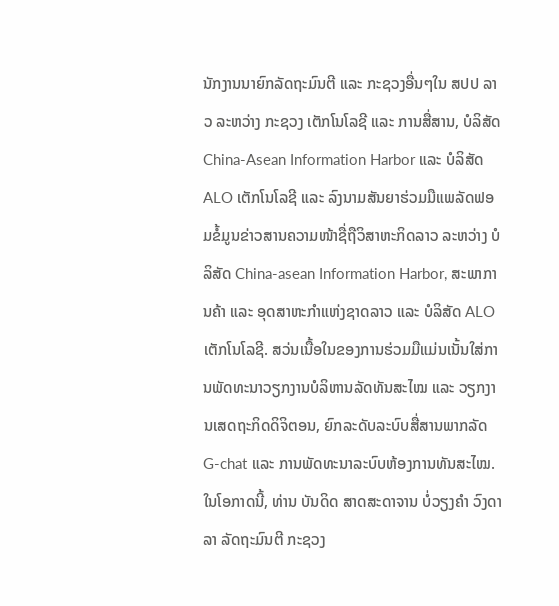ນັກງານນາຍົກລັດຖະມົນຕີ ແລະ ກະຊວງອື່ນໆໃນ ສປປ ລາວ ລະຫວ່າງ ກະຊວງ ເຕັກໂນໂລຊີ ແລະ ການສື່ສານ, ບໍລິສັດ China-Asean Information Harbor ແລະ ບໍລິສັດ ALO ເຕັກໂນໂລຊີ ແລະ ລົງນາມສັນຍາຮ່ວມມືແພລັດຟອມຂໍ້ມູນຂ່າວສານຄວາມໜ້າຊື່ຖືວິສາຫະກິດລາວ ລະຫວ່າງ ບໍລິສັດ China-asean Information Harbor, ສະພາການຄ້າ ແລະ ອຸດສາຫະກຳແຫ່ງຊາດລາວ ແລະ ບໍລິສັດ ALOເຕັກໂນໂລຊີ. ສວ່ນເນື້ອໃນຂອງການຮ່ວມມືແມ່ນເນັ້ນໃສ່ການພັດທະນາວຽກງານບໍລິຫານລັດທັນສະໄໝ ແລະ ວຽກງານເສດຖະກິດດິຈິຕອນ, ຍົກລະດັບລະບົບສື່ສານພາກລັດ G-chat ແລະ ການພັດທະນາລະບົບຫ້ອງການທັນສະໄໝ.
ໃນໂອກາດນີ້, ທ່ານ ບັນດິດ ສາດສະດາຈານ ບໍ່ວຽງຄໍາ ວົງດາລາ ລັດຖະມົນຕີ ກະຊວງ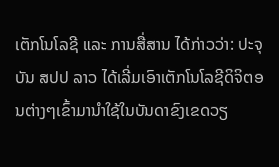ເຕັກໂນໂລຊີ ແລະ ການສື່ສານ ໄດ້ກ່າວວ່າ: ປະຈຸບັນ ສປປ ລາວ ໄດ້ເລີ່ມເອົາເຕັກໂນໂລຊີດິຈິຕອນຕ່າງໆເຂົ້າມານໍາໃຊ້ໃນບັນດາຂົງເຂດວຽ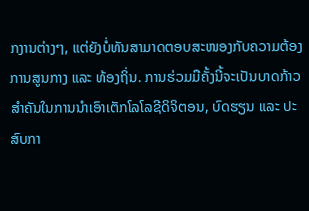ກງານຕ່າງໆ, ແຕ່ຍັງບໍ່ທັນສາມາດຕອບສະໜອງກັບຄວາມຕ້ອງການສູນກາງ ແລະ ທ້ອງຖິ່ນ. ການຮ່ວມມືຄັ້ງນີ້ຈະເປັນບາດກ້າວສໍາຄັນໃນການນໍາເອົາເຕັກໂລໂລຊີດິຈິຕອນ, ບົດຮຽນ ແລະ ປະສົບກາ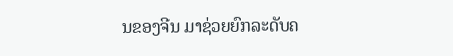ນຂອງຈີນ ມາຊ່ວຍຍົກລະດັບຄ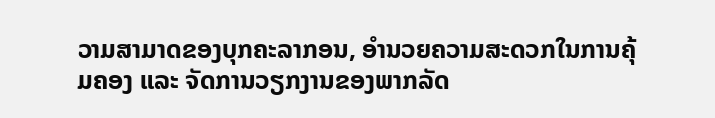ວາມສາມາດຂອງບຸກຄະລາກອນ, ອໍານວຍຄວາມສະດວກໃນການຄຸ້ມຄອງ ແລະ ຈັດການວຽກງານຂອງພາກລັດ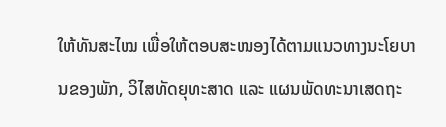ໃຫ້ທັນສະໄໝ ເພື່ອໃຫ້ຕອບສະໜອງໄດ້ຕາມແນວທາງນະໂຍບານຂອງພັກ, ວິໄສທັດຍຸທະສາດ ແລະ ແຜນພັດທະນາເສດຖະ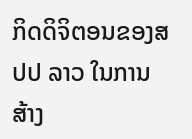ກິດດິຈິຕອນຂອງສປປ ລາວ ໃນການສ້າງ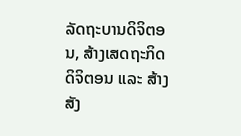ລັດຖະບານດິຈິຕອນ, ສ້າງເສດຖະກິດດິຈິຕອນ ແລະ ສ້າງສັງ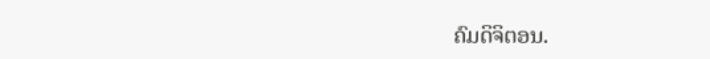ຄົມດິຈິຕອນ.